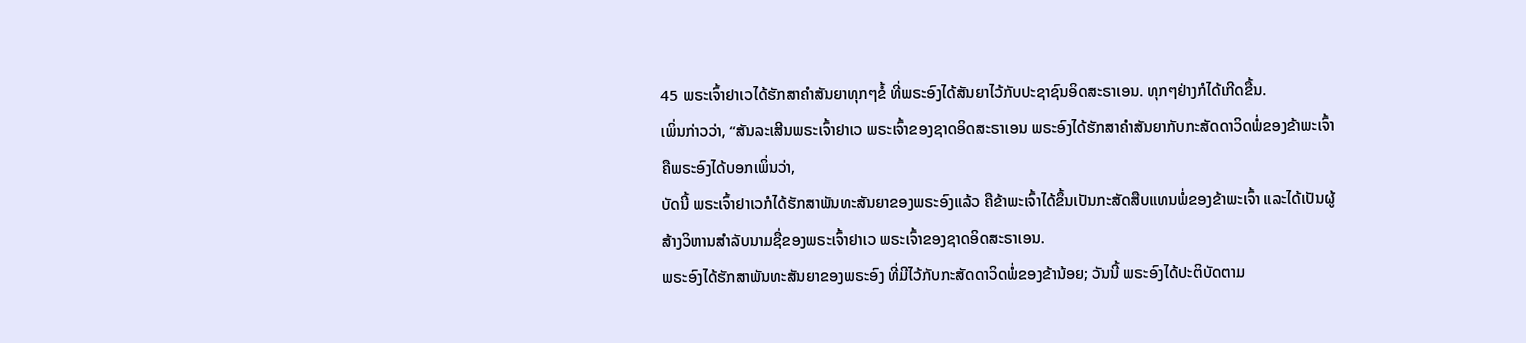45 ພຣະເຈົ້າຢາເວໄດ້ຮັກສາຄຳສັນຍາທຸກໆຂໍ້ ທີ່ພຣະອົງໄດ້ສັນຍາໄວ້ກັບປະຊາຊົນອິດສະຣາເອນ. ທຸກໆຢ່າງກໍໄດ້ເກີດຂື້ນ.
ເພິ່ນກ່າວວ່າ, “ສັນລະເສີນພຣະເຈົ້າຢາເວ ພຣະເຈົ້າຂອງຊາດອິດສະຣາເອນ ພຣະອົງໄດ້ຮັກສາຄຳສັນຍາກັບກະສັດດາວິດພໍ່ຂອງຂ້າພະເຈົ້າ ຄືພຣະອົງໄດ້ບອກເພິ່ນວ່າ,
ບັດນີ້ ພຣະເຈົ້າຢາເວກໍໄດ້ຮັກສາພັນທະສັນຍາຂອງພຣະອົງແລ້ວ ຄືຂ້າພະເຈົ້າໄດ້ຂຶ້ນເປັນກະສັດສືບແທນພໍ່ຂອງຂ້າພະເຈົ້າ ແລະໄດ້ເປັນຜູ້ສ້າງວິຫານສຳລັບນາມຊື່ຂອງພຣະເຈົ້າຢາເວ ພຣະເຈົ້າຂອງຊາດອິດສະຣາເອນ.
ພຣະອົງໄດ້ຮັກສາພັນທະສັນຍາຂອງພຣະອົງ ທີ່ມີໄວ້ກັບກະສັດດາວິດພໍ່ຂອງຂ້ານ້ອຍ; ວັນນີ້ ພຣະອົງໄດ້ປະຕິບັດຕາມ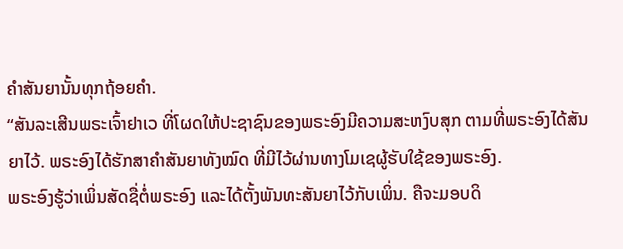ຄຳສັນຍານັ້ນທຸກຖ້ອຍຄຳ.
“ສັນລະເສີນພຣະເຈົ້າຢາເວ ທີ່ໂຜດໃຫ້ປະຊາຊົນຂອງພຣະອົງມີຄວາມສະຫງົບສຸກ ຕາມທີ່ພຣະອົງໄດ້ສັນຍາໄວ້. ພຣະອົງໄດ້ຮັກສາຄຳສັນຍາທັງໝົດ ທີ່ມີໄວ້ຜ່ານທາງໂມເຊຜູ້ຮັບໃຊ້ຂອງພຣະອົງ.
ພຣະອົງຮູ້ວ່າເພິ່ນສັດຊື່ຕໍ່ພຣະອົງ ແລະໄດ້ຕັ້ງພັນທະສັນຍາໄວ້ກັບເພິ່ນ. ຄືຈະມອບດິ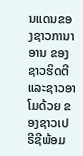ນແດນຂອງຊາວການາອານ ຂອງຊາວຮິດຕີແລະຊາວອາໂມດ້ວຍ ຂອງຊາວເປຣີຊີພ້ອມ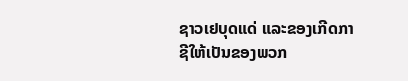ຊາວເຢບຸດແດ່ ແລະຂອງເກີດກາຊີໃຫ້ເປັນຂອງພວກ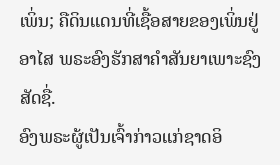ເພິ່ນ; ຄືດິນແດນທີ່ເຊື້ອສາຍຂອງເພິ່ນຢູ່ອາໄສ ພຣະອົງຮັກສາຄຳສັນຍາເພາະຊົງສັດຊື່.
ອົງພຣະຜູ້ເປັນເຈົ້າກ່າວແກ່ຊາດອິ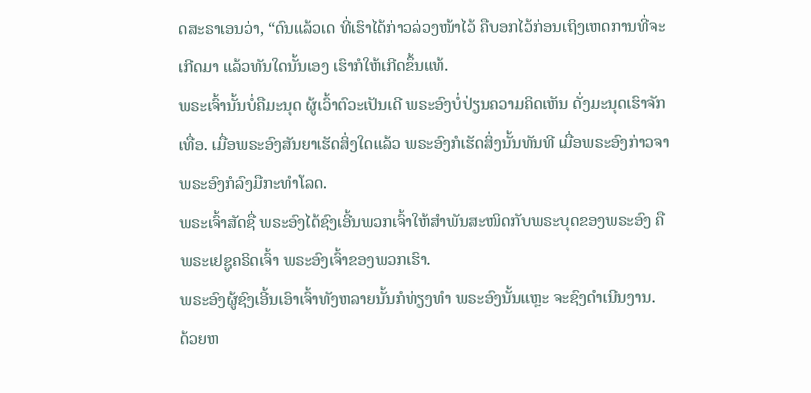ດສະຣາເອນວ່າ, “ດົນແລ້ວເດ ທີ່ເຮົາໄດ້ກ່າວລ່ວງໜ້າໄວ້ ຄືບອກໄວ້ກ່ອນເຖິງເຫດການທີ່ຈະເກີດມາ ແລ້ວທັນໃດນັ້ນເອງ ເຮົາກໍໃຫ້ເກີດຂຶ້ນແທ້.
ພຣະເຈົ້ານັ້ນບໍ່ຄືມະນຸດ ຜູ້ເວົ້າຕົວະເປັນເດີ ພຣະອົງບໍ່ປ່ຽນຄວາມຄິດເຫັນ ດັ່ງມະນຸດເຮົາຈັກເທື່ອ. ເມື່ອພຣະອົງສັນຍາເຮັດສິ່ງໃດແລ້ວ ພຣະອົງກໍເຮັດສິ່ງນັ້ນທັນທີ ເມື່ອພຣະອົງກ່າວຈາ ພຣະອົງກໍລົງມືກະທຳໂລດ.
ພຣະເຈົ້າສັດຊື່ ພຣະອົງໄດ້ຊົງເອີ້ນພວກເຈົ້າໃຫ້ສຳພັນສະໜິດກັບພຣະບຸດຂອງພຣະອົງ ຄືພຣະເຢຊູຄຣິດເຈົ້າ ພຣະອົງເຈົ້າຂອງພວກເຮົາ.
ພຣະອົງຜູ້ຊົງເອີ້ນເອົາເຈົ້າທັງຫລາຍນັ້ນກໍທ່ຽງທຳ ພຣະອົງນັ້ນແຫຼະ ຈະຊົງດຳເນີນງານ.
ດ້ວຍຫ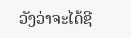ວັງວ່າຈະໄດ້ຊີ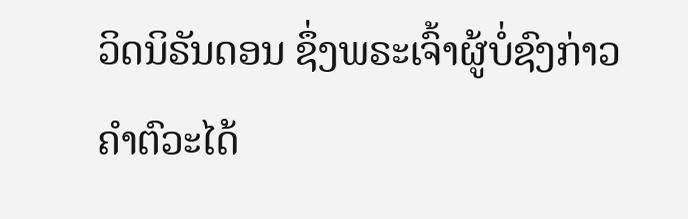ວິດນິຣັນດອນ ຊຶ່ງພຣະເຈົ້າຜູ້ບໍ່ຊົງກ່າວຄຳຕົວະໄດ້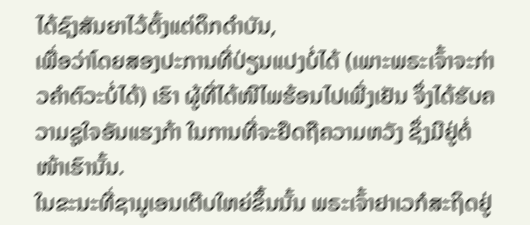ໄດ້ຊົງສັນຍາໄວ້ຕັ້ງແຕ່ດຶກດຳບັນ,
ເພື່ອວ່າໂດຍສອງປະການທີ່ປ່ຽນແປງບໍ່ໄດ້ (ເພາະພຣະເຈົ້າຈະກ່າວຄຳຕົວະບໍ່ໄດ້) ເຮົາ ຜູ້ທີ່ໄດ້ໜີໄພຮ້ອນໄປເພີ່ງເຢັນ ຈຶ່ງໄດ້ຮັບຄວາມຊູໃຈອັນແຮງກ້າ ໃນການທີ່ຈະຢຶດຖືຄວາມຫວັງ ຊຶ່ງມີຢູ່ຕໍ່ໜ້າເຮົານັ້ນ.
ໃນຂະນະທີ່ຊາມູເອນເຕີບໃຫຍ່ຂຶ້ນນັ້ນ ພຣະເຈົ້າຢາເວກໍສະຖິດຢູ່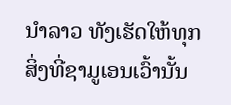ນຳລາວ ທັງເຮັດໃຫ້ທຸກສິ່ງທີ່ຊາມູເອນເວົ້ານັ້ນ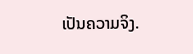ເປັນຄວາມຈິງ.